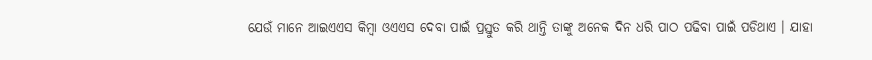ଯେଉଁ ମାନେ ଆଇଏଏସ କିମ୍ବା ଓଏଏସ ଦେବା ପାଇଁ ପ୍ରସ୍ତୁତ କରି ଥାନ୍ତି ତାଙ୍କୁ ଅନେକ ଦିନ ଧରି ପାଠ ପଢିବା ପାଇଁ ପଡିଥାଏ । ଯାହା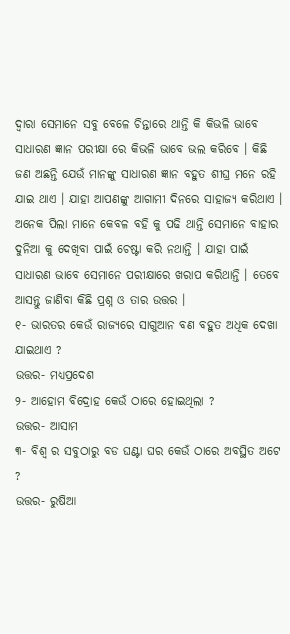ଦ୍ଵାରା ସେମାନେ ସବୁ ବେଳେ ଚିନ୍ତାରେ ଥାନ୍ତି କି କିଭଳି ଭାବେ ସାଧାରଣ ଜ୍ଞାନ ପରୀକ୍ଷା ରେ କିଭଳି ଭାବେ ଭଲ କରିବେ । କିଛି ଜଣ ଅଛନ୍ତି ଯେଉଁ ମାନଙ୍କୁ ସାଧାରଣ ଜ୍ଞାନ ବହୁତ ଶୀଘ୍ର ମନେ ରହି ଯାଇ ଥାଏ । ଯାହା ଆପଣଙ୍କୁ ଆଗାମୀ ଦିନରେ ସାହାଜ୍ଯ କରିଥାଏ । ଅନେକ ପିଲା ମାନେ କେବଳ ବହି କୁ ପଢି ଥାନ୍ତି ସେମାନେ ବାହାର ଦୁନିଆ କୁ ଦେଖିବା ପାଇଁ ଚେଷ୍ଟା କରି ନଥାନ୍ତି । ଯାହା ପାଇଁ ସାଧାରଣ ଭାବେ ସେମାନେ ପରୀକ୍ଷାରେ ଖରାପ କରିଥାନ୍ତି । ତେବେ ଆସନ୍ତୁ ଜାଣିବା କିଛି ପ୍ରଶ୍ନ ଓ ତାର ଉତ୍ତର ।
୧- ଭାରତର କେଉଁ ରାଜ୍ୟରେ ସାଗୁଆନ ବଣ ବହୁତ ଅଧିକ ଦେଖା ଯାଇଥାଏ ?
ଉତ୍ତର- ମଧ୍ୟପ୍ରଦେଶ
୨- ଆହୋମ ବିଦ୍ରୋହ କେଉଁ ଠାରେ ହୋଇଥିଲା ?
ଉତ୍ତର- ଆସାମ
୩- ବିଶ୍ଵ ର ସବୁଠାରୁ ବଡ ଘଣ୍ଟା ଘର କେଉଁ ଠାରେ ଅବସ୍ଥିତ ଅଟେ ?
ଉତ୍ତର- ରୁଷିଆ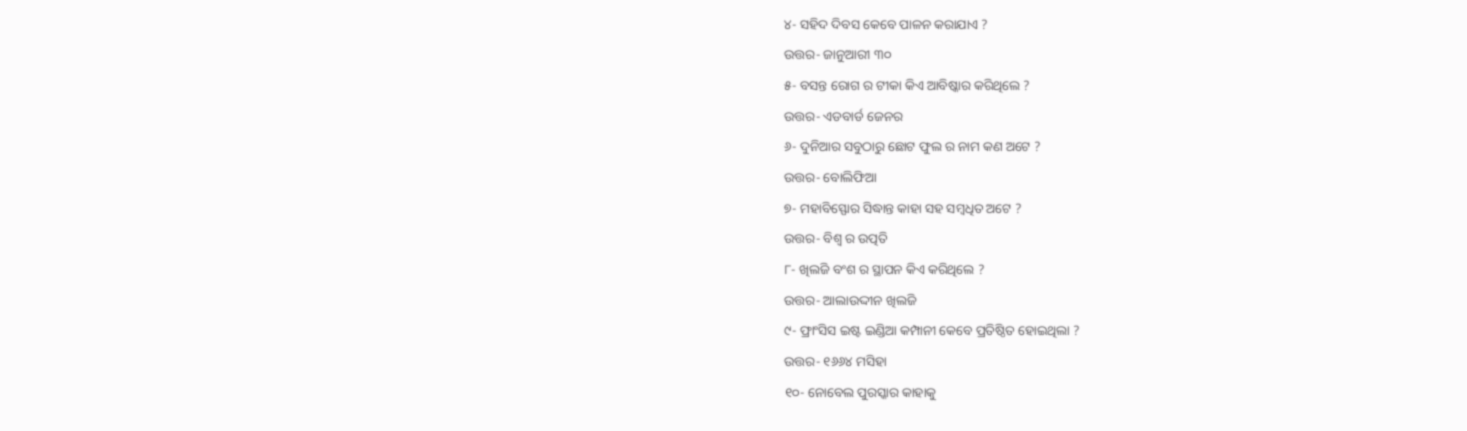୪- ସହିଦ ଦିବସ କେବେ ପାଳନ କରାଯାଏ ?
ଉତ୍ତର- ଜାନୁଆରୀ ୩୦
୫- ବସନ୍ତ ରୋଗ ର ଟୀକା କିଏ ଆବିଷ୍କାର କରିଥିଲେ ?
ଉତ୍ତର- ଏଡବାର୍ଡ ଜେନର
୬- ଦୁନିଆର ସବୁଠାରୁ ଛୋଟ ଫୁଲ ର ନାମ କଣ ଅଟେ ?
ଉତ୍ତର- ବୋଲିଫିଆ
୭- ମହାବିସ୍ଫୋର ସିଦ୍ଧାନ୍ତ କାହା ସହ ସମ୍ବଧିତ ଅଟେ ?
ଉତ୍ତର- ବିଶ୍ଵ ର ଉତ୍ପତି
୮- ଖିଲଜି ବଂଶ ର ସ୍ଥାପନ କିଏ କରିଥିଲେ ?
ଉତ୍ତର- ଆଲାଉଦ୍ଦୀନ ଖିଲଜି
୯- ଫ୍ରାଂସିସ ଇଷ୍ଟ ଇଣ୍ଡିଆ କମ୍ପାନୀ କେବେ ପ୍ରତିଷ୍ଠିତ ହୋଇଥିଲା ?
ଉତ୍ତର- ୧୬୬୪ ମସିହା
୧୦- ନୋବେଲ ପୁରସ୍କାର କାହାକୁ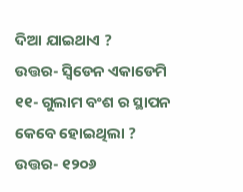ଦିଆ ଯାଇଥାଏ ?
ଉତ୍ତର- ସ୍ଵିଡେନ ଏକାଡେମି
୧୧- ଗୁଲାମ ବଂଶ ର ସ୍ଥାପନ କେବେ ହୋଇଥିଲା ?
ଉତ୍ତର- ୧୨୦୬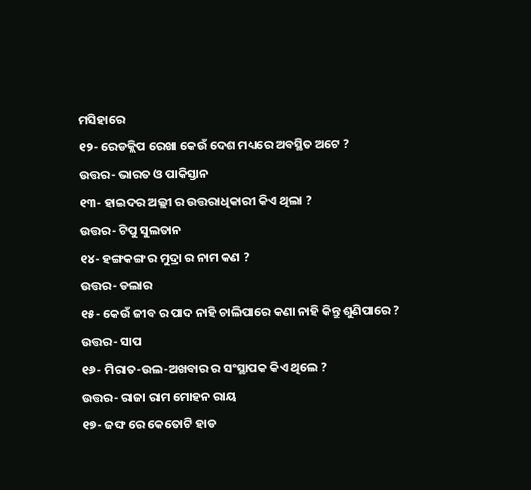ମସିହାରେ
୧୨- ରେଡକ୍ଲିପ ରେଖା କେଉଁ ଦେଶ ମଧ୍ୟରେ ଅବସ୍ଥିତ ଅଟେ ?
ଉତ୍ତର- ଭାରତ ଓ ପାକିସ୍ତାନ
୧୩- ହାଇଦର ଅଲ୍ଲୀ ର ଉତ୍ତରାଧିକାରୀ କିଏ ଥିଲା ?
ଉତ୍ତର- ଟିପୁ ସୁଲତାନ
୧୪- ହଙ୍ଗକଙ୍ଗ ର ମୁଦ୍ରା ର ନାମ କଣ ?
ଉତ୍ତର- ଡଲାର
୧୫- କେଉଁ ଜୀବ ର ପାଦ ନାହି ଚାଲିପାରେ କଣା ନାହି କିନ୍ତୁ ଶୁଣିପାରେ ?
ଉତ୍ତର- ସାପ
୧୬- ମିରାତ-ଉଲ-ଅଖବାର ର ସଂସ୍ଥାପକ କିଏ ଥିଲେ ?
ଉତ୍ତର- ରାଜା ରାମ ମୋହନ ରାୟ
୧୭- ଜଙ୍ଘ ରେ କେତୋଟି ହାଡ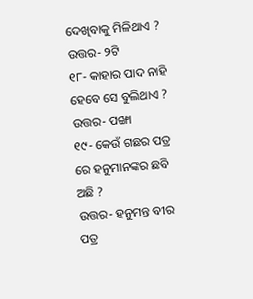ଦେଖିବାକୁ ମିଳିଥାଏ ?
ଉତ୍ତର- ୨ଟି
୧୮- କାହାର ପାଦ ନାହି ହେବେ ସେ ବୁଲିଥାଏ ?
ଉତ୍ତର- ପଙ୍ଖା
୧୯- କେଉଁ ଗଛର ପତ୍ର ରେ ହନୁମାନଙ୍କର ଛବି ଅଛି ?
ଉତ୍ତର- ହନୁମନ୍ତ ବୀର ପତ୍ର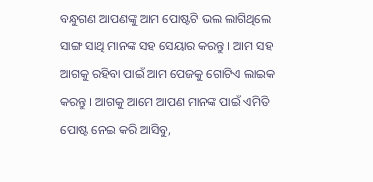ବନ୍ଧୁଗଣ ଆପଣଙ୍କୁ ଆମ ପୋଷ୍ଟଟି ଭଲ ଲାଗିଥିଲେ ସାଙ୍ଗ ସାଥି ମାନଙ୍କ ସହ ସେୟାର କରନ୍ତୁ । ଆମ ସହ ଆଗକୁ ରହିବା ପାଇଁ ଆମ ପେଜକୁ ଗୋଟିଏ ଲାଇକ କରନ୍ତୁ । ଆଗକୁ ଆମେ ଆପଣ ମାନଙ୍କ ପାଇଁ ଏମିତି ପୋଷ୍ଟ ନେଇ କରି ଆସିବୁ,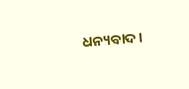ଧନ୍ୟବାଦ ।